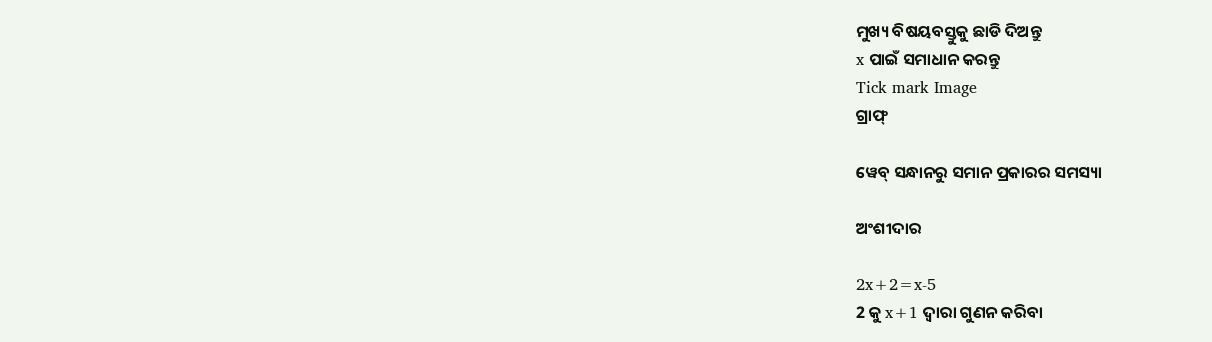ମୁଖ୍ୟ ବିଷୟବସ୍ତୁକୁ ଛାଡି ଦିଅନ୍ତୁ
x ପାଇଁ ସମାଧାନ କରନ୍ତୁ
Tick mark Image
ଗ୍ରାଫ୍

ୱେବ୍ ସନ୍ଧାନରୁ ସମାନ ପ୍ରକାରର ସମସ୍ୟା

ଅଂଶୀଦାର

2x+2=x-5
2 କୁ x+1 ଦ୍ୱାରା ଗୁଣନ କରିବା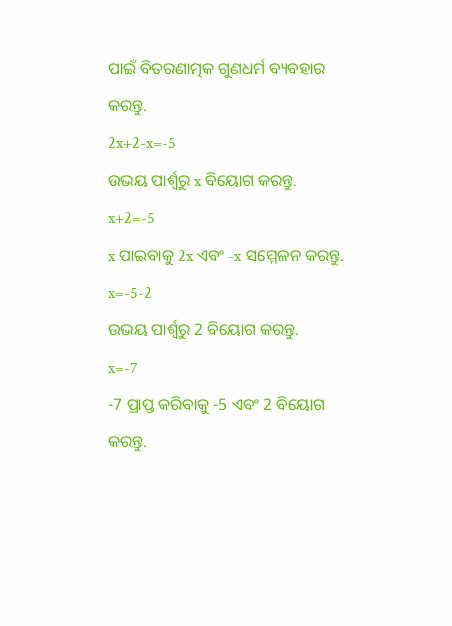ପାଇଁ ବିତରଣାତ୍ମକ ଗୁଣଧର୍ମ ବ୍ୟବହାର କରନ୍ତୁ.
2x+2-x=-5
ଉଭୟ ପାର୍ଶ୍ୱରୁ x ବିୟୋଗ କରନ୍ତୁ.
x+2=-5
x ପାଇବାକୁ 2x ଏବଂ -x ସମ୍ମେଳନ କରନ୍ତୁ.
x=-5-2
ଉଭୟ ପାର୍ଶ୍ୱରୁ 2 ବିୟୋଗ କରନ୍ତୁ.
x=-7
-7 ପ୍ରାପ୍ତ କରିବାକୁ -5 ଏବଂ 2 ବିୟୋଗ କରନ୍ତୁ.